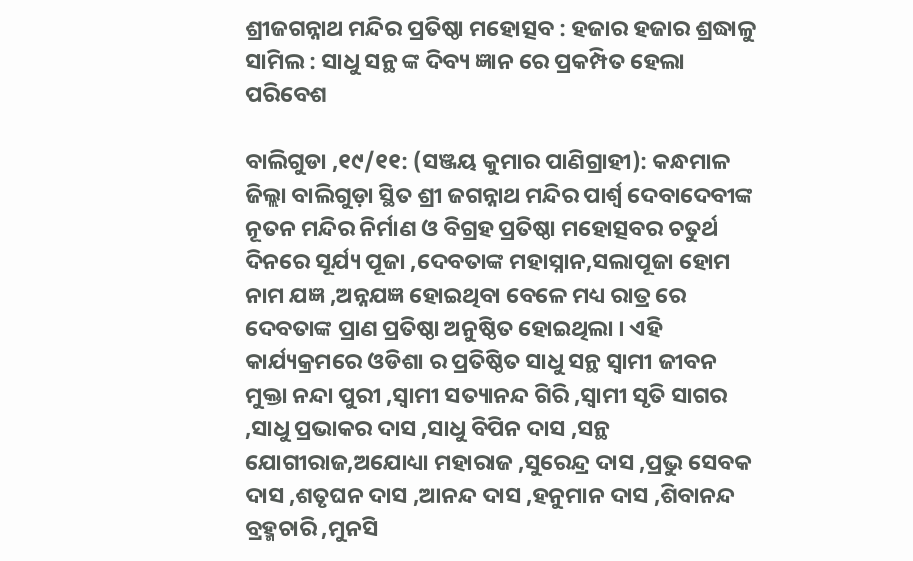ଶ୍ରୀଜଗନ୍ନାଥ ମନ୍ଦିର ପ୍ରତିଷ୍ଠା ମହୋତ୍ସବ : ହଜାର ହଜାର ଶ୍ରଦ୍ଧାଳୁ ସାମିଲ : ସାଧୁ ସନ୍ଥ ଙ୍କ ଦିବ୍ୟ ଜ୍ଞାନ ରେ ପ୍ରକମ୍ପିତ ହେଲା ପରିବେଶ

ବାଲିଗୁଡା ,୧୯/୧୧: (ସଞ୍ଜୟ କୁମାର ପାଣିଗ୍ରାହୀ): କନ୍ଧମାଳ ଜିଲ୍ଲା ବାଲିଗୁଡ଼ା ସ୍ଥିତ ଶ୍ରୀ ଜଗନ୍ନାଥ ମନ୍ଦିର ପାର୍ଶ୍ଵ ଦେବାଦେବୀଙ୍କ ନୂତନ ମନ୍ଦିର ନିର୍ମାଣ ଓ ବିଗ୍ରହ ପ୍ରତିଷ୍ଠା ମହୋତ୍ସବର ଚତୁର୍ଥ ଦିନରେ ସୂର୍ଯ୍ୟ ପୂଜା ,ଦେବତାଙ୍କ ମହାସ୍ନାନ,ସଲାପୂଜା ହୋମ ନାମ ଯଜ୍ଞ ,ଅନ୍ନଯଜ୍ଞ ହୋଇଥିବା ବେଳେ ମଧ୍ୟ ରାତ୍ର ରେ ଦେବତାଙ୍କ ପ୍ରାଣ ପ୍ରତିଷ୍ଠା ଅନୁଷ୍ଠିତ ହୋଇଥିଲା । ଏହି କାର୍ଯ୍ୟକ୍ରମରେ ଓଡିଶା ର ପ୍ରତିଷ୍ଠିତ ସାଧୁ ସନ୍ଥ ସ୍ଵାମୀ ଜୀବନ ମୁକ୍ତା ନନ୍ଦା ପୁରୀ ,ସ୍ଵାମୀ ସତ୍ୟାନନ୍ଦ ଗିରି ,ସ୍ଵାମୀ ସୃତି ସାଗର ,ସାଧୁ ପ୍ରଭାକର ଦାସ ,ସାଧୁ ବିପିନ ଦାସ ,ସନ୍ଥ ଯୋଗୀରାଜ,ଅଯୋଧ୍ୟା ମହାରାଜ ,ସୁରେନ୍ଦ୍ର ଦାସ ,ପ୍ରଭୁ ସେବକ ଦାସ ,ଶତୃଘନ ଦାସ ,ଆନନ୍ଦ ଦାସ ,ହନୁମାନ ଦାସ ,ଶିବାନନ୍ଦ ବ୍ରହ୍ମଚାରି ,ମୁନସି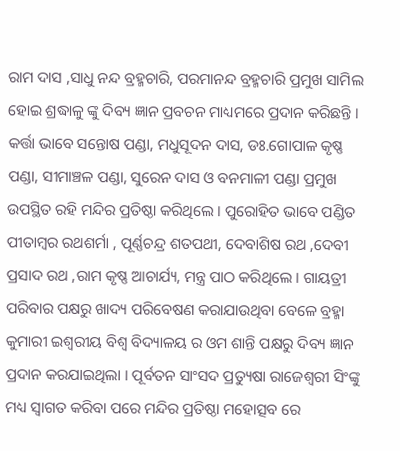ରାମ ଦାସ ,ସାଧୁ ନନ୍ଦ ବ୍ରହ୍ମଚାରି, ପରମାନନ୍ଦ ବ୍ରହ୍ମଚାରି ପ୍ରମୁଖ ସାମିଲ ହୋଇ ଶ୍ରଦ୍ଧାଳୁ ଙ୍କୁ ଦିବ୍ୟ ଜ୍ଞାନ ପ୍ରବଚନ ମାଧ୍ୟମରେ ପ୍ରଦାନ କରିଛନ୍ତି । କର୍ତ୍ତା ଭାବେ ସନ୍ତୋଷ ପଣ୍ଡା, ମଧୁସୂଦନ ଦାସ, ଡଃ.ଗୋପାଳ କୃଷ୍ଣ ପଣ୍ଡା, ସୀମାଞ୍ଚଳ ପଣ୍ଡା, ସୁରେନ ଦାସ ଓ ବନମାଳୀ ପଣ୍ଡା ପ୍ରମୁଖ ଉପସ୍ଥିତ ରହି ମନ୍ଦିର ପ୍ରତିଷ୍ଠା କରିଥିଲେ । ପୁରୋହିତ ଭାବେ ପଣ୍ଡିତ ପୀତାମ୍ବର ରଥଶର୍ମା , ପୂର୍ଣ୍ଣଚନ୍ଦ୍ର ଶତପଥୀ, ଦେବାଶିଷ ରଥ ,ଦେବୀ ପ୍ରସାଦ ରଥ ,ରାମ କୃଷ୍ଣ ଆଚାର୍ଯ୍ୟ, ମନ୍ତ୍ର ପାଠ କରିଥିଲେ । ଗାୟତ୍ରୀ ପରିବାର ପକ୍ଷରୁ ଖାଦ୍ୟ ପରିବେଷଣ କରାଯାଉଥିବା ବେଳେ ବ୍ରହ୍ମା କୁମାରୀ ଇଶ୍ୱରୀୟ ବିଶ୍ୱ ବିଦ୍ୟାଳୟ ର ଓମ ଶାନ୍ତି ପକ୍ଷରୁ ଦିବ୍ୟ ଜ୍ଞାନ ପ୍ରଦାନ କରଯାଇଥିଲା । ପୂର୍ବତନ ସାଂସଦ ପ୍ରତ୍ୟୁଷା ରାଜେଶ୍ଵରୀ ସିଂଙ୍କୁ ମଧ୍ୟ ସ୍ଵାଗତ କରିବା ପରେ ମନ୍ଦିର ପ୍ରତିଷ୍ଠା ମହୋତ୍ସବ ରେ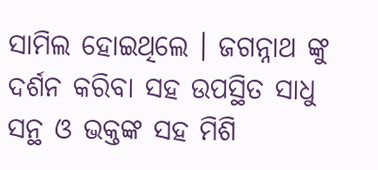ସାମିଲ ହୋଇଥିଲେ । ଜଗନ୍ନାଥ ଙ୍କୁ ଦର୍ଶନ କରିବା ସହ ଉପସ୍ଥିତ ସାଧୁ ସନ୍ଥ ଓ ଭକ୍ତଙ୍କ ସହ ମିଶି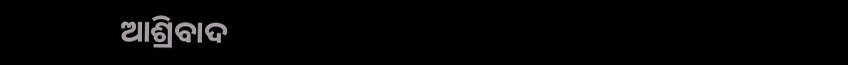ଆଶ୍ରିବାଦ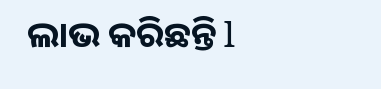ଲାଭ କରିଛନ୍ତି l